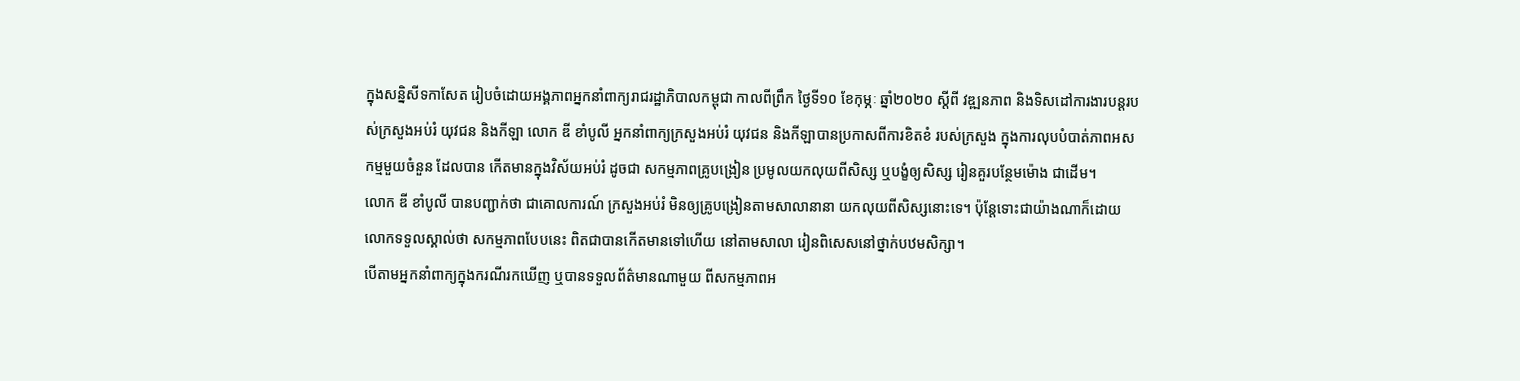ក្នុងសន្និសីទកាសែត រៀបចំដោយអង្គភាពអ្នកនាំពាក្យរាជរដ្ឋាភិបាលកម្ពុជា កាលពីព្រឹក ថ្ងៃទី១០ ខែកុម្ភៈ ឆ្នាំ២០២០ ស្តីពី វឌ្ឍនភាព និងទិសដៅការងារបន្តរបស់ក្រសួងអប់រំ យុវជន និងកីឡា លោក ឌី ខាំបូលី អ្នកនាំពាក្យក្រសួងអប់រំ យុវជន និងកីឡាបានប្រកាសពីការខិតខំ របស់ក្រសួង ក្នុងការលុបបំបាត់ភាពអសកម្មមួយចំនួន ដែលបាន កើតមានក្នុងវិស័យអប់រំ ដូចជា សកម្មភាពគ្រូបង្រៀន ប្រមូលយកលុយពីសិស្ស ឬបង្ខំឲ្យសិស្ស រៀនគួរបន្ថែមម៉ោង ជាដើម។
លោក ឌី ខាំបូលី បានបញ្ជាក់ថា ជាគោលការណ៍ ក្រសួងអប់រំ មិនឲ្យគ្រូបង្រៀនតាមសាលានានា យកលុយពីសិស្សនោះទេ។ ប៉ុន្តែទោះជាយ៉ាងណាក៏ដោយ លោកទទួលស្គាល់ថា សកម្មភាពបែបនេះ ពិតជាបានកើតមានទៅហើយ នៅតាមសាលា រៀនពិសេសនៅថ្នាក់បឋមសិក្សា។
បើតាមអ្នកនាំពាក្យក្នុងករណីរកឃើញ ឬបានទទួលព័ត៌មានណាមួយ ពីសកម្មភាពអ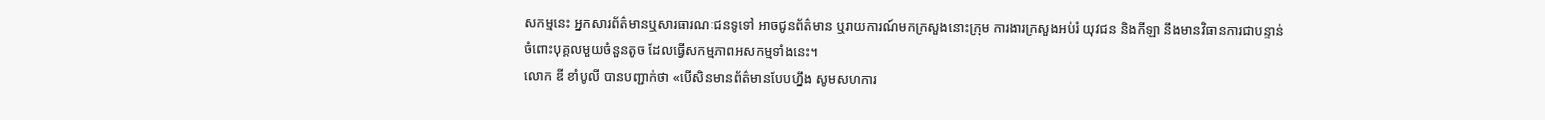សកម្មនេះ អ្នកសារព័ត៌មានឬសារធារណៈជនទូទៅ អាចជូនព័ត៌មាន ឬរាយការណ៍មកក្រសួងនោះក្រុម ការងារក្រសួងអប់រំ យុវជន និងកីឡា នឹងមានវិធានការជាបន្ទាន់ ចំពោះបុគ្គលមួយចំនួនតូច ដែលធ្វើសកម្មភាពអសកម្មទាំងនេះ។
លោក ឌី ខាំបូលី បានបញ្ជាក់ថា «បើសិនមានព័ត៌មានបែបហ្នឹង សូមសហការ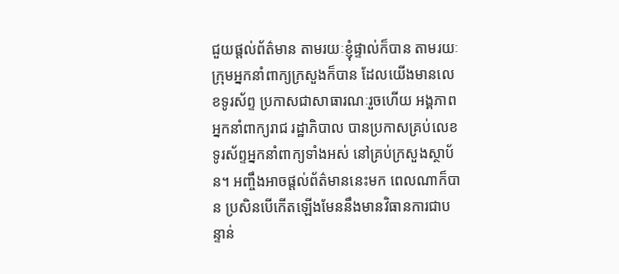ជួយផ្តល់ព័ត៌មាន តាមរយៈខ្ញុំផ្ទាល់ក៏បាន តាមរយៈក្រុមអ្នកនាំពាក្យក្រសួងក៏បាន ដែលយើងមានលេខទូរស័ព្ទ ប្រកាសជាសាធារណៈរួចហើយ អង្គភាពអ្នកនាំពាក្យរាជ រដ្ឋាភិបាល បានប្រកាសគ្រប់លេខ ទូរស័ព្ទអ្នកនាំពាក្យទាំងអស់ នៅគ្រប់ក្រសួងស្ថាប័ន។ អញ្ចឹងអាចផ្តល់ព័ត៌មាននេះមក ពេលណាក៏បាន ប្រសិនបើកើតឡើងមែននឹងមានវិធានការជាបន្ទាន់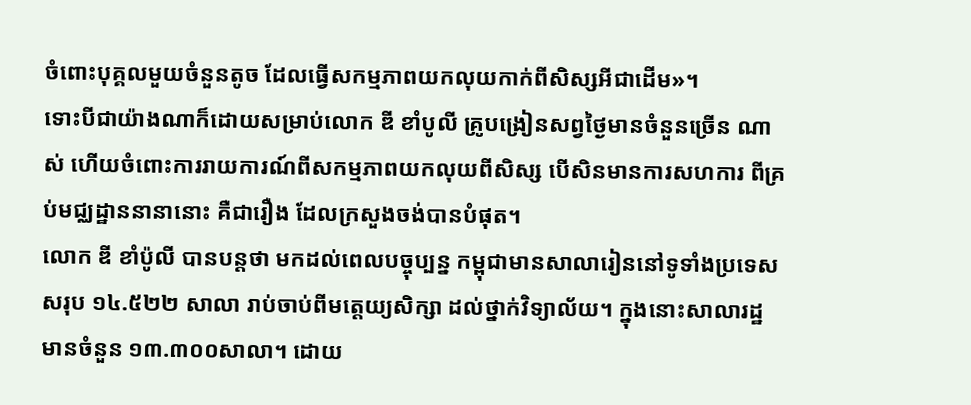ចំពោះបុគ្គលមួយចំនួនតូច ដែលធ្វើសកម្មភាពយកលុយកាក់ពីសិស្សអីជាដើម»។
ទោះបីជាយ៉ាងណាក៏ដោយសម្រាប់លោក ឌី ខាំបូលី គ្រូបង្រៀនសព្វថ្ងៃមានចំនួនច្រើន ណាស់ ហើយចំពោះការរាយការណ៍ពីសកម្មភាពយកលុយពីសិស្ស បើសិនមានការសហការ ពីគ្រប់មជ្ឈដ្ឋាននានានោះ គឺជារឿង ដែលក្រសួងចង់បានបំផុត។
លោក ឌី ខាំប៉ូលី បានបន្តថា មកដល់ពេលបច្ចុប្បន្ន កម្ពុជាមានសាលារៀននៅទូទាំងប្រទេស សរុប ១៤.៥២២ សាលា រាប់ចាប់ពីមត្តេយ្យសិក្សា ដល់ថ្នាក់វិទ្យាល័យ។ ក្នុងនោះសាលារដ្ឋ មានចំនួន ១៣.៣០០សាលា។ ដោយ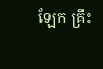ឡែក គ្រឹះ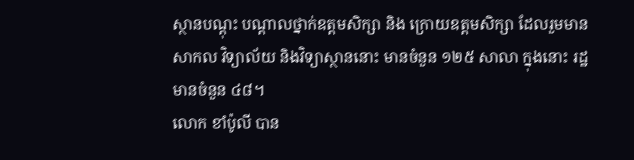ស្ថានបណ្តុះ បណ្តាលថ្នាក់ឧត្តមសិក្សា និង ក្រោយឧត្តមសិក្សា ដែលរួមមាន សាកល វិទ្យាល័យ និងវិទ្យាស្ថាននោះ មានចំនួន ១២៥ សាលា ក្នុងនោះ រដ្ឋមានចំនួន ៤៨។
លោក ខាំប៉ូលី បាន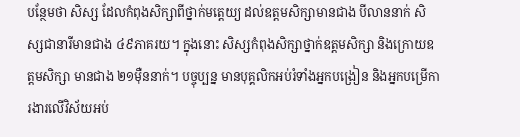បន្ថែមថា សិស្ស ដែលកំពុងសិក្សាពីថ្នាក់មត្តេយ្យ ដល់ឧត្តមសិក្សាមានជាង បីលាននាក់ សិស្សជានារីមានជាង ៤៩ភាគរយ។ ក្នុងនោះ សិស្សកំពុងសិក្សាថ្នាក់ឧត្តមសិក្សា និងក្រោយឧត្តមសិក្សា មានជាង ២១ម៉ឺននាក់។ បច្ចុប្បន្ន មានបុគ្គលិកអប់រំទាំងអ្នកបង្រៀន និងអ្នកបម្រើការងារលើវិស័យអប់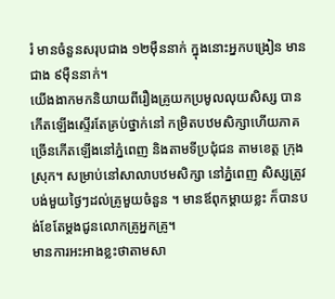រំ មានចំនួនសរុបជាង ១២ម៉ឺននាក់ ក្នុងនោះអ្នកបង្រៀន មានជាង ៩ម៉ឺននាក់។
យើងងាកមកនិយាយពីរឿងគ្រូយកប្រមូលលុយសិស្ស បានកើតឡើងស្ទើរតែគ្រប់ថ្នាក់នៅ កម្រិតបឋមសិក្សាហើយភាគច្រើនកើតឡើងនៅភ្នំពេញ និងតាមទីប្រជុំជន តាមខេត្ត ក្រុង ស្រុក។ សម្រាប់នៅសាលាបឋមសិក្សា នៅភ្នំពេញ សិស្សត្រូវបង់មួយថ្ងៃៗដល់គ្រូមួយចំនួន ។ មានឪពុកម្តាយខ្លះ ក៏បានបង់ខែតែម្តងជូនលោកគ្រូអ្នកគ្រូ។
មានការអះអាងខ្លះថាតាមសា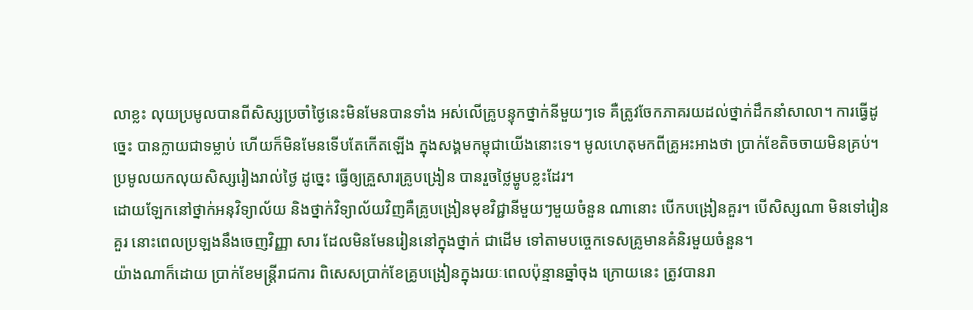លាខ្លះ លុយប្រមូលបានពីសិស្សប្រចាំថ្ងៃនេះមិនមែនបានទាំង អស់លើគ្រូបន្ទុកថ្នាក់នីមួយៗទេ គឺត្រូវចែកភាគរយដល់ថ្នាក់ដឹកនាំសាលា។ ការធ្វើដូច្នេះ បានក្លាយជាទម្លាប់ ហើយក៏មិនមែនទើបតែកើតឡើង ក្នុងសង្គមកម្ពុជាយើងនោះទេ។ មូលហេតុមកពីគ្រូអះអាងថា ប្រាក់ខែតិចចាយមិនគ្រប់។ ប្រមូលយកលុយសិស្សរៀងរាល់ថ្ងៃ ដូច្នេះ ធ្វើឲ្យគ្រួសារគ្រូបង្រៀន បានរួចថ្លៃម្ហូបខ្លះដែរ។
ដោយឡែកនៅថ្នាក់អនុវិទ្យាល័យ និងថ្នាក់វិទ្យាល័យវិញគឺគ្រូបង្រៀនមុខវិជ្ជានីមួយៗមួយចំនួន ណានោះ បើកបង្រៀនគួរ។ បើសិស្សណា មិនទៅរៀនគួរ នោះពេលប្រឡងនឹងចេញវិញ្ញា សារ ដែលមិនមែនរៀននៅក្នុងថ្នាក់ ជាដើម ទៅតាមបច្ចេកទេសគ្រូមានគំនិរមួយចំនួន។
យ៉ាងណាក៏ដោយ ប្រាក់ខែមន្ត្រីរាជការ ពិសេសប្រាក់ខែគ្រូបង្រៀនក្នុងរយៈពេលប៉ុន្មានឆ្នាំចុង ក្រោយនេះ ត្រូវបានរា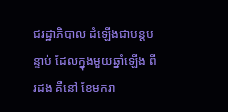ជរដ្ឋាភិបាល ដំឡើងជាបន្តបន្ទាប់ ដែលក្នុងមួយឆ្នាំឡើង ពីរដង គឺនៅ ខែមករា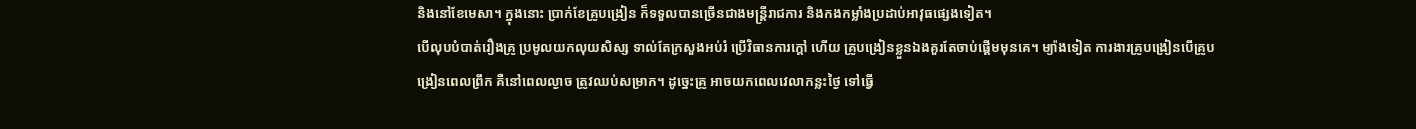និងនៅខែមេសា។ ក្នុងនោះ ប្រាក់ខែគ្រូបង្រៀន ក៏ទទួលបានច្រើនជាងមន្ត្រីរាជការ និងកងកម្លាំងប្រដាប់អាវុធផ្សេងទៀត។
បើលុបបំបាត់រឿងគ្រូ ប្រមូលយកលុយសិស្ស ទាល់តែក្រសួងអប់រំ ប្រើវិធានការក្តៅ ហើយ គ្រូបង្រៀនខ្លួនឯងគួរតែចាប់ផ្តើមមុនគេ។ ម្យ៉ាងទៀត ការងារគ្រូបង្រៀនបើគ្រូបង្រៀនពេលព្រឹក គឺនៅពេលល្ងាច ត្រូវឈប់សម្រាក។ ដូច្នេះគ្រូ អាចយកពេលវេលាកន្លះថ្ងៃ ទៅធ្វើ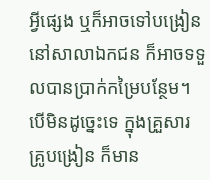អ្វីផ្សេង ឬក៏អាចទៅបង្រៀននៅសាលាឯកជន ក៏អាចទទួលបានប្រាក់កម្រៃបន្ថែម។ បើមិនដូច្នេះទេ ក្នុងគ្រួសារគ្រូបង្រៀន ក៏មាន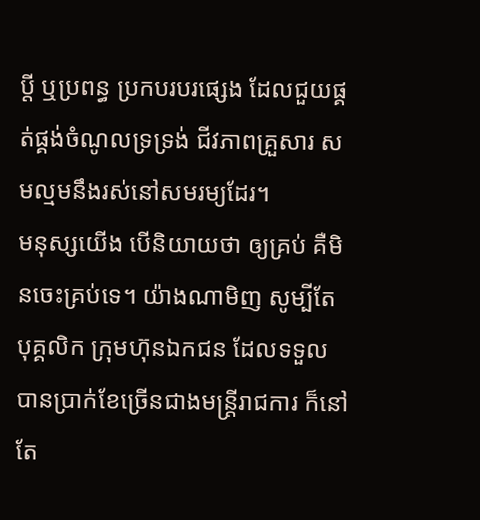ប្តី ឬប្រពន្ធ ប្រកបរបរផ្សេង ដែលជួយផ្គត់ផ្គង់ចំណូលទ្រទ្រង់ ជីវភាពគ្រួសារ សមល្មមនឹងរស់នៅសមរម្យដែរ។
មនុស្សយើង បើនិយាយថា ឲ្យគ្រប់ គឺមិនចេះគ្រប់ទេ។ យ៉ាងណាមិញ សូម្បីតែបុគ្គលិក ក្រុមហ៊ុនឯកជន ដែលទទួលបានប្រាក់ខែច្រើនជាងមន្ត្រីរាជការ ក៏នៅតែ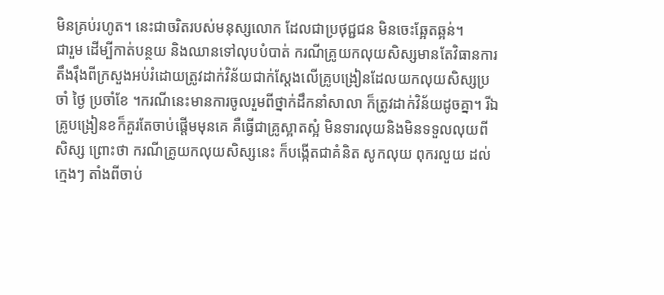មិនគ្រប់រហូត។ នេះជាចរិតរបស់មនុស្សលោក ដែលជាប្រថុជ្ជជន មិនចេះឆ្អែតឆ្អន់។
ជារួម ដើម្បីកាត់បន្ថយ និងឈានទៅលុបបំបាត់ ករណីគ្រូយកលុយសិស្សមានតែវិធានការ តឹងរ៉ឹងពីក្រសួងអប់រំដោយត្រូវដាក់វិន័យជាក់ស្តែងលើគ្រូបង្រៀនដែលយកលុយសិស្សប្រចាំ ថ្ងៃ ប្រចាំខែ ។ករណីនេះមានការចូលរួមពីថ្នាក់ដឹកនាំសាលា ក៏ត្រូវដាក់វិន័យដូចគ្នា។ រីឯគ្រូបង្រៀនខក៏គួរតែចាប់ផ្តើមមុនគេ គឺធ្វើជាគ្រូស្អាតស្អំ មិនទារលុយនិងមិនទទួលលុយពី សិស្ស ព្រោះថា ករណីគ្រូយកលុយសិស្សនេះ ក៏បង្កើតជាគំនិត សូកលុយ ពុករលួយ ដល់ក្មេងៗ តាំងពីចាប់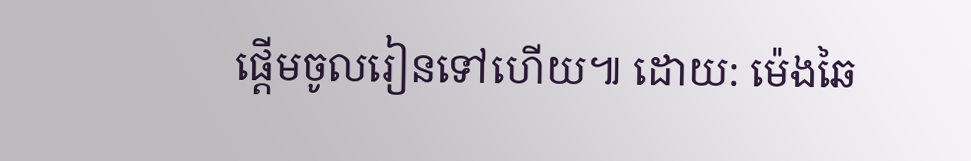ផ្តើមចូលរៀនទៅហើយ៕ ដោយ: ម៉េងឆៃ